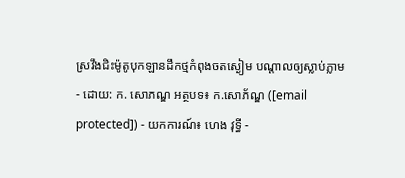ស្រវឹងជិះម៉ូតូបុកឡានដឹកថ្មកំពុងចតស្ងៀម បណ្ដាលឲ្យស្លាប់ភ្លាម
- ដោយ: ក. សោភណ្ឌ អត្ថបទ៖ ក.សោភ័ណ្ឌ ([email protected]) - យកការណ៍៖ ហេង វុទ្ធី -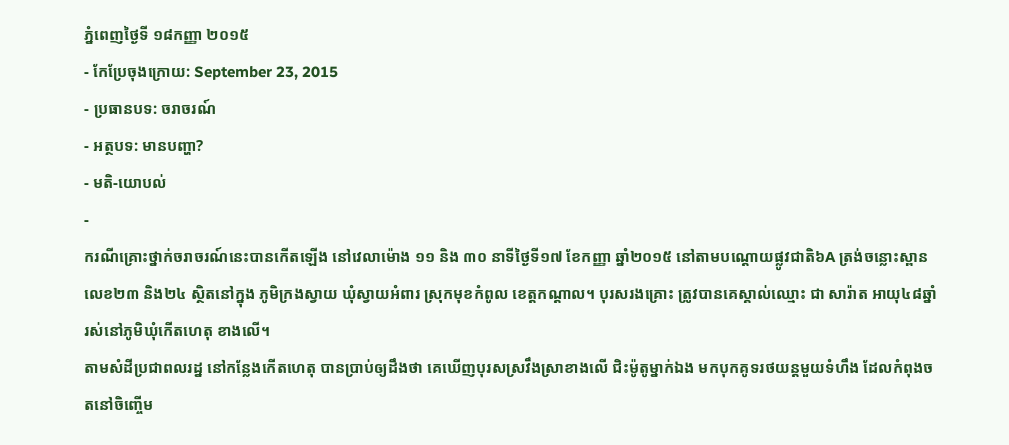ភ្នំពេញថ្ងៃទី ១៨កញ្ញា ២០១៥
- កែប្រែចុងក្រោយ: September 23, 2015
- ប្រធានបទ: ចរាចរណ៍
- អត្ថបទ: មានបញ្ហា?
- មតិ-យោបល់
-
ករណីគ្រោះថ្នាក់ចរាចរណ៍នេះបានកើតឡើង នៅវេលាម៉ោង ១១ និង ៣០ នាទីថ្ងៃទី១៧ ខែកញ្ញា ឆ្នាំ២០១៥ នៅតាមបណ្តោយផ្លូវជាតិ៦A ត្រង់ចន្លោះស្ពានលេខ២៣ និង២៤ ស្ថិតនៅក្នុង ភូមិក្រងស្វាយ ឃុំស្វាយអំពារ ស្រុកមុខកំពូល ខេត្តកណ្តាល។ បុរសរងគ្រោះ ត្រូវបានគេស្គាល់ឈ្មោះ ជា សារ៉ាត អាយុ៤៨ឆ្នាំ រស់នៅភូមិឃុំកើតហេតុ ខាងលើ។
តាមសំដីប្រជាពលរដ្ន នៅកន្លែងកើតហេតុ បានប្រាប់ឲ្យដឹងថា គេឃើញបុរសស្រវឹងស្រាខាងលើ ជិះម៉ូតូម្នាក់ឯង មកបុកគូទរថយន្តមួយទំហឹង ដែលកំពុងចតនៅចិញ្ចើម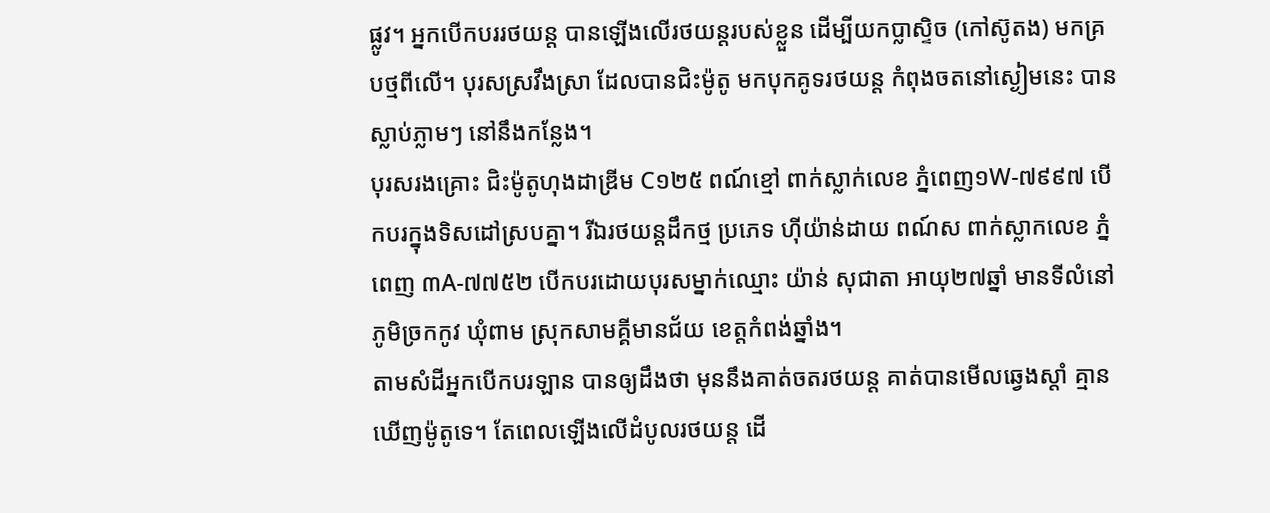ផ្លូវ។ អ្នកបើកបររថយន្ដ បានឡើងលើរថយន្តរបស់ខ្លួន ដើម្បីយកប្លាស្ទិច (កៅស៊ូតង) មកគ្របថ្មពីលើ។ បុរសស្រវឹងស្រា ដែលបានជិះម៉ូតូ មកបុកគូទរថយន្ត កំពុងចតនៅស្ងៀមនេះ បានស្លាប់ភ្លាមៗ នៅនឹងកន្លែង។
បុរសរងគ្រោះ ជិះម៉ូតូហុងដាឌ្រីម C១២៥ ពណ៍ខ្មៅ ពាក់ស្លាក់លេខ ភ្នំពេញ១W-៧៩៩៧ បើកបរក្នុងទិសដៅស្របគ្នា។ រីឯរថយន្តដឹកថ្ម ប្រភេទ ហ៊ីយ៉ាន់ដាយ ពណ៍ស ពាក់ស្លាកលេខ ភ្នំពេញ ៣A-៧៧៥២ បើកបរដោយបុរសម្នាក់ឈ្មោះ យ៉ាន់ សុជាតា អាយុ២៧ឆ្នាំ មានទីលំនៅភូមិច្រកកូវ ឃុំពាម ស្រុកសាមគ្គីមានជ័យ ខេត្តកំពង់ឆ្នាំង។
តាមសំដីអ្នកបើកបរឡាន បានឲ្យដឹងថា មុននឹងគាត់ចតរថយន្ត គាត់បានមើលឆ្វេងស្តាំ គ្មានឃើញម៉ូតូទេ។ តែពេលឡើងលើដំបូលរថយន្ត ដើ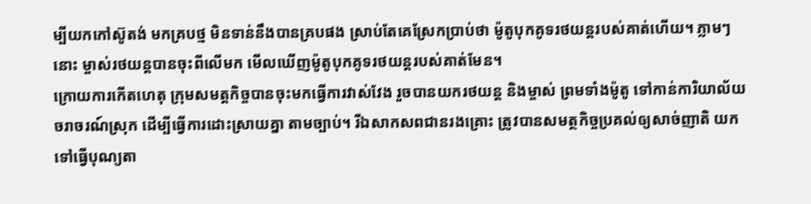ម្បីយកកៅស៊ូតង់ មកគ្របថ្ម មិនទាន់នឹងបានគ្របផង ស្រាប់តែគេស្រែកប្រាប់ថា ម៉ូតូបុកគូទរថយន្តរបស់គាត់ហើយ។ ភ្លាមៗនោះ ម្ចាស់រថយន្តបានចុះពីលើមក មើលឃើញម៉ូតូបុកគូទរថយន្តរបស់គាត់មែន។
ក្រោយការកើតហេតុ ក្រុមសមត្តកិច្ចបានចុះមកធ្វើការវាស់វែង រួចបានយករថយន្ត និងម្ចាស់ ព្រមទាំងម៉ូតូ ទៅកាន់ការិយាល័យចរាចរណ៍ស្រុក ដើម្បីធ្វើការដោះស្រាយគ្នា តាមច្បាប់។ រីឯសាកសពជានរងគ្រោះ ត្រូវបានសមត្ថកិច្ចប្រគល់ឲ្យសាច់ញាតិ យកទៅធ្វើបុណ្យតា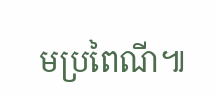មប្រពៃណី៕